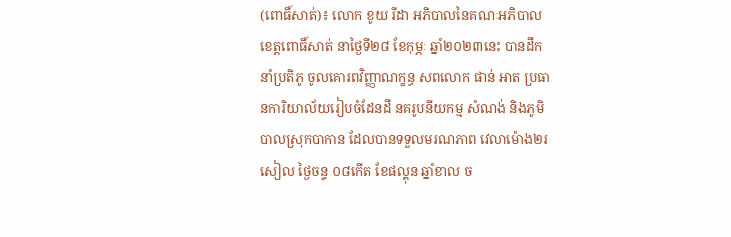(ពោធិ៍សាត់)៖ លោក ខូយ រីដា អភិបាលនៃគណៈអភិបាលខេត្តពោធិ៍សាត់ នាថ្ងៃទី២៨ ខែកុម្ភៈ ឆ្នាំ២០២៣នេះ បានដឹកនាំប្រតិភូ ចូលគោរពវិញ្ញាណក្ខន្ធ សពលោក ផាន់ អាត ប្រធានការិយាល័យរៀបចំដែនដី នគរូបនីយកម្ម សំណង់ និងភូមិបាលស្រុកបាកាន ដែលបានទទួលមរណភាព វេលាម៉ោង២រសៀល ថ្ងៃចន្ទ ០៨កើត ខែផល្គុន ឆ្នាំខាល ច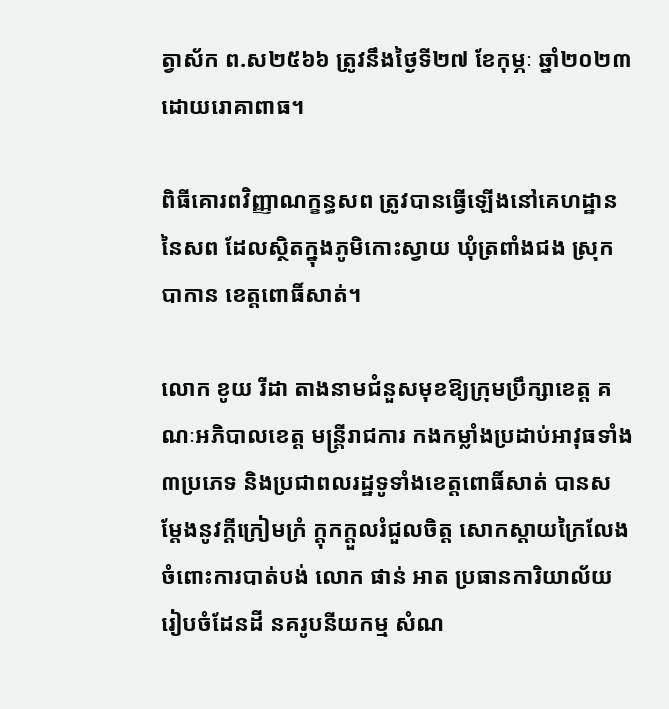ត្វាស័ក ព.ស២៥៦៦ ត្រូវនឹងថ្ងៃទី២៧ ខែកុម្ភៈ ឆ្នាំ២០២៣ ដោយរោគាពាធ។

ពិធីគោរពវិញ្ញាណក្ខន្ធសព ត្រូវបានធ្វើឡើងនៅគេហដ្ឋាននៃសព ដែលស្ថិតក្នុងភូមិកោះស្វាយ ឃុំត្រពាំងជង ស្រុកបាកាន ខេត្តពោធិ៍សាត់។

លោក ខូយ រីដា តាងនាមជំនួសមុខឱ្យក្រុមប្រឹក្សាខេត្ត គណៈអភិបាលខេត្ត មន្ត្រីរាជការ កងកម្លាំងប្រដាប់អាវុធទាំង៣ប្រភេទ និងប្រជាពលរដ្ឋទូទាំងខេត្តពោធិ៍សាត់ បានសម្តែងនូវក្តីក្រៀមក្រំ ក្តុកក្តួលរំជួលចិត្ត សោកស្តាយក្រៃលែង ចំពោះការបាត់បង់ លោក ផាន់ អាត ប្រធានការិយាល័យរៀបចំដែនដី នគរូបនីយកម្ម សំណ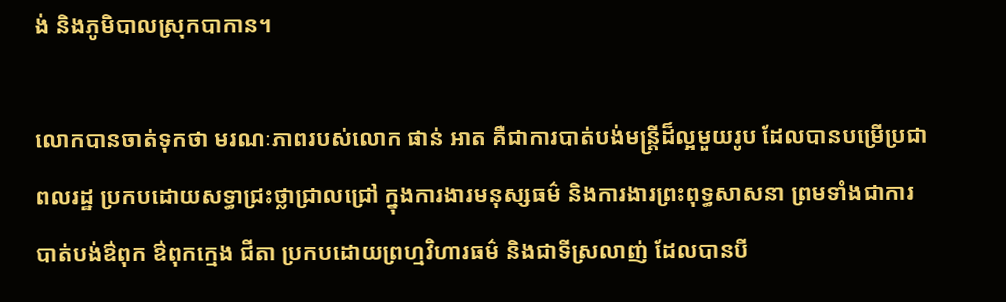ង់ និងភូមិបាលស្រុកបាកាន។

លោកបានចាត់ទុកថា មរណៈភាពរបស់លោក ផាន់ អាត គឺជាការបាត់បង់មន្ត្រីដ៏ល្អមួយរូប ដែលបានបម្រើប្រជាពលរដ្ឋ ប្រកបដោយសទ្ធាជ្រះថ្លាជ្រាលជ្រៅ ក្នុងការងារមនុស្សធម៌ និងការងារព្រះពុទ្ធសាសនា ព្រមទាំងជាការបាត់បង់ឳពុក ឳពុកក្មេង ជីតា ប្រកបដោយព្រហ្មវិហារធម៌ និងជាទីស្រលាញ់ ដែលបានបី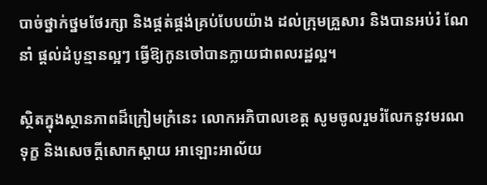បាច់ថ្នាក់ថ្នមថែរក្សា និងផ្គត់ផ្គង់គ្រប់បែបយ៉ាង ដល់ក្រុមគ្រួសារ និងបានអប់រំ ណែនាំ ផ្តល់ដំបូន្មានល្អៗ ធ្វើឱ្យកូនចៅបានក្លាយជាពលរដ្ឋល្អ។

ស្ថិតក្នុងស្ថានភាពដ៏ក្រៀមក្រំនេះ លោកអភិបាលខេត្ត សូមចូលរួមរំលែកនូវមរណទុក្ខ និងសេចក្តីសោកស្តាយ អាឡោះអាល័យ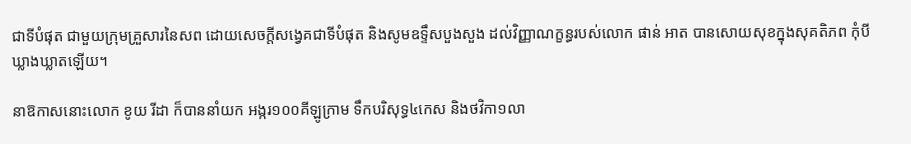ជាទីបំផុត ជាមួយក្រុមគ្រួសារនៃសព ដោយសេចក្តីសង្វេគជាទីបំផុត និងសូមឧទ្ទឹសបួងសួង ដល់វិញ្ញាណក្ខន្ធរបស់លោក ផាន់ អាត បានសោយសុខក្នុងសុគតិភព កុំបីឃ្លាងឃ្លាតឡើយ។

នាឱកាសនោះលោក ខូយ រីដា ក៏បាននាំយក អង្ករ១០០គីឡូក្រាម ទឹកបរិសុទ្ធ៤កេស និងថវិកា១លា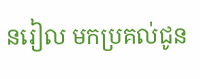នរៀល មកប្រគល់ជូន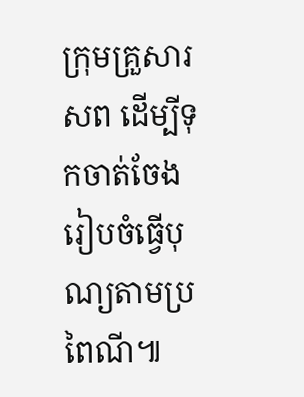ក្រុមគ្រួសារសព ដើម្បីទុកចាត់ចែងរៀបចំធ្វើបុណ្យតាមប្រពៃណី៕